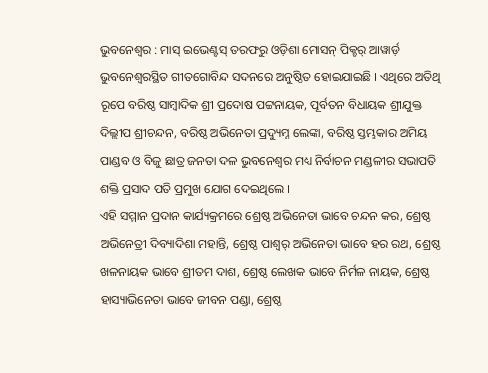ଭୁବନେଶ୍ୱର : ମାସ୍ ଇଭେଣ୍ଟସ୍ ତରଫରୁ ଓଡ଼ିଶା ମୋସନ୍ ପିକ୍ଚର୍ ଆୱାର୍ଡ଼ ଭୁବନେଶ୍ୱରସ୍ଥିତ ଗୀତଗୋବିନ୍ଦ ସଦନରେ ଅନୁଷ୍ଠିତ ହୋଇଯାଇଛି । ଏଥିରେ ଅତିଥି ରୂପେ ବରିଷ୍ଠ ସାମ୍ବାଦିକ ଶ୍ରୀ ପ୍ରଦୋଷ ପଟ୍ଟନାୟକ, ପୂର୍ବତନ ବିଧାୟକ ଶ୍ରୀଯୁକ୍ତ ଦିଲ୍ଲୀପ ଶ୍ରୀଚନ୍ଦନ, ବରିଷ୍ଠ ଅଭିନେତା ପ୍ରଦ୍ୟୁମ୍ନ ଲେଙ୍କା, ବରିଷ୍ଠ ସ୍ତମ୍ଭକାର ଅମିୟ ପାଣ୍ଡବ ଓ ବିଜୁ ଛାତ୍ର ଜନତା ଦଳ ଭୁବନେଶ୍ୱର ମଧ୍ୟ ନିର୍ବାଚନ ମଣ୍ଡଳୀର ସଭାପତି ଶକ୍ତି ପ୍ରସାଦ ପତି ପ୍ରମୁଖ ଯୋଗ ଦେଇଥିଲେ ।
ଏହି ସମ୍ମାନ ପ୍ରଦାନ କାର୍ଯ୍ୟକ୍ରମରେ ଶ୍ରେଷ୍ଠ ଅଭିନେତା ଭାବେ ଚନ୍ଦନ କର, ଶ୍ରେଷ୍ଠ ଅଭିନେତ୍ରୀ ଦିବ୍ୟାଦିଶା ମହାନ୍ତି, ଶ୍ରେଷ୍ଠ ପାଶ୍ୱର୍ ଅଭିନେତା ଭାବେ ହର ରଥ, ଶ୍ରେଷ୍ଠ ଖଳନାୟକ ଭାବେ ଶ୍ରୀତମ ଦାଶ, ଶ୍ରେଷ୍ଠ ଲେଖକ ଭାବେ ନିର୍ମଳ ନାୟକ, ଶ୍ରେଷ୍ଠ ହାସ୍ୟାଭିନେତା ଭାବେ ଜୀବନ ପଣ୍ଡା, ଶ୍ରେଷ୍ଠ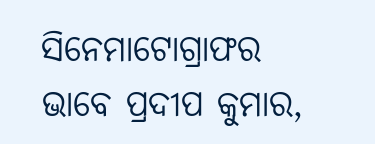ସିନେମାଟୋଗ୍ରାଫର ଭାବେ ପ୍ରଦୀପ କୁମାର,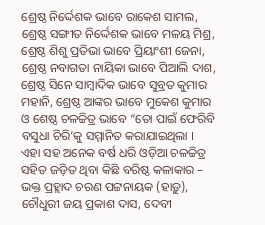ଶ୍ରେଷ୍ଠ ନିର୍ଦ୍ଦେଶକ ଭାବେ ରାକେଶ ସାମଲ, ଶ୍ରେଷ୍ଠ ସଙ୍ଗୀତ ନିର୍ଦ୍ଦେଶକ ଭାବେ ମଳୟ ମିଶ୍ର, ଶ୍ରେଷ୍ଠ ଶିଶୁ ପ୍ରତିଭା ଭାବେ ପ୍ରିୟାଂଶୀ ଜେନା, ଶ୍ରେଷ୍ଠ ନବାଗତା ନାୟିକା ଭାବେ ପିଆଲି ଦାଶ, ଶ୍ରେଷ୍ଠ ସିନେ ସାମ୍ବାଦିକ ଭାବେ ସୁବ୍ରତ କୁମାର ମହାନି, ଶ୍ରେଷ୍ଠ ଆଙ୍କର ଭାବେ ମୁକେଶ କୁମାର ଓ ଶେଷ୍ଠ ଚଳଚ୍ଚିତ୍ର ଭାବେ “ତୋ ପାଇଁ ଫେରିବି ବସୁଧା ଚିରି’କୁ ସମ୍ମାନିତ କରାଯାଇଥିଲା ।
ଏହା ସହ ଅନେକ ବର୍ଷ ଧରି ଓଡ଼ିଆ ଚଳଚ୍ଚିତ୍ର ସହିତ ଜଡ଼ିତ ଥିବା କିଛି ବରିଷ୍ଠ କଳାକାର – ଭକ୍ତ ପ୍ରହ୍ଲାଦ ଚରଣ ପଟ୍ଟନାୟକ (ହାଡ଼ୁ), ଚୌଧୁରୀ ଜୟ ପ୍ରକାଶ ଦାସ, ଦେବୀ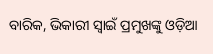ବାରିକ, ଭିକାରୀ ସ୍ୱାଇଁ ପ୍ରମୁଖଙ୍କୁ ଓଡ଼ିଆ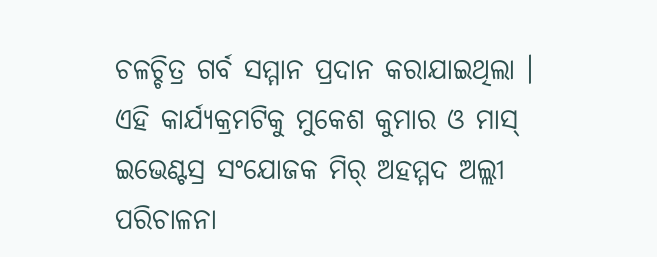ଚଳଚ୍ଚିତ୍ର ଗର୍ବ ସମ୍ମାନ ପ୍ରଦାନ କରାଯାଇଥିଲା । ଏହି କାର୍ଯ୍ୟକ୍ରମଟିକୁ ମୁକେଶ କୁମାର ଓ ମାସ୍ ଇଭେଣ୍ଟସ୍ର ସଂଯୋଜକ ମିର୍ ଅହମ୍ମଦ ଅଲ୍ଲୀ ପରିଚାଳନା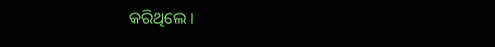କରିଥିଲେ ।